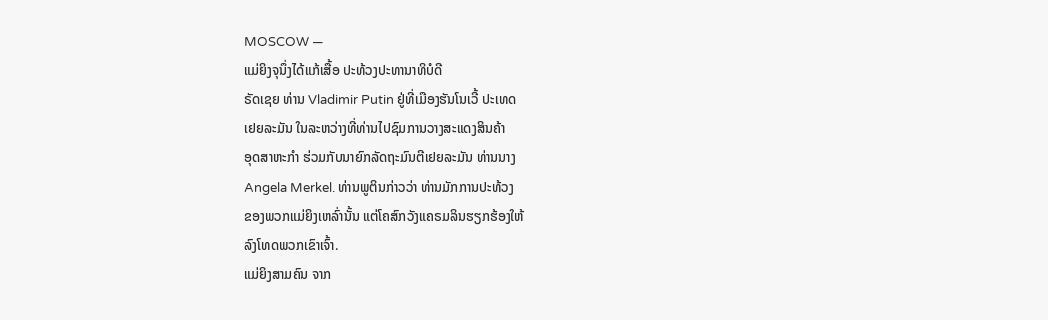MOSCOW —
ແມ່ຍິງຈຸນຶ່ງໄດ້ແກ້ເສື້ອ ປະທ້ວງປະທານາທິບໍດີ
ຣັດເຊຍ ທ່ານ Vladimir Putin ຢູ່ທີ່ເມືອງຮັນໂນເວີ້ ປະເທດ
ເຢຍລະມັນ ໃນລະຫວ່າງທີ່ທ່ານໄປຊົມການວາງສະແດງສິນຄ້າ
ອຸດສາຫະກໍາ ຮ່ວມກັບນາຍົກລັດຖະມົນຕີເຢຍລະມັນ ທ່ານນາງ
Angela Merkel. ທ່ານພູຕິນກ່າວວ່າ ທ່ານມັກການປະທ້ວງ
ຂອງພວກແມ່ຍິງເຫລົ່ານັ້ນ ແຕ່ໂຄສົກວັງແຄຣມລິນຮຽກຮ້ອງໃຫ້
ລົງໂທດພວກເຂົາເຈົ້າ.
ແມ່ຍິງສາມຄົນ ຈາກ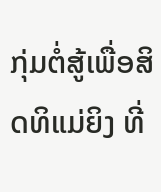ກຸ່ມຕໍ່ສູ້ເພື່ອສິດທິແມ່ຍິງ ທີ່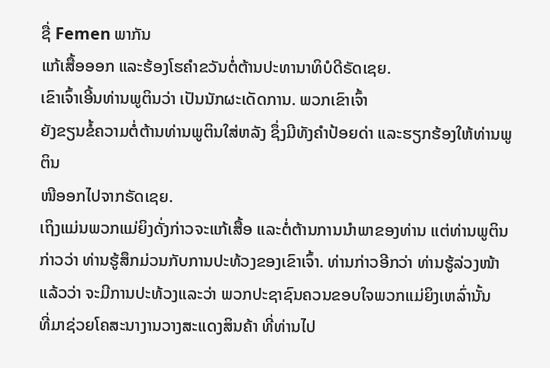ຊື່ Femen ພາກັນ
ແກ້ເສື້ອອອກ ແລະຮ້ອງໂຮຄໍາຂວັນຕໍ່ຕ້ານປະທານາທິບໍດີຣັດເຊຍ.
ເຂົາເຈົ້າເອີ້ນທ່ານພູຕິນວ່າ ເປັນນັກຜະເດັດການ. ພວກເຂົາເຈົ້າ
ຍັງຂຽນຂໍ້ຄວາມຕໍ່ຕ້ານທ່ານພູຕິນໃສ່ຫລັງ ຊຶ່ງມີທັງຄໍາປ້ອຍດ່າ ແລະຮຽກຮ້ອງໃຫ້ທ່ານພູຕິນ
ໜີອອກໄປຈາກຣັດເຊຍ.
ເຖິງແມ່ນພວກແມ່ຍິງດັ່ງກ່າວຈະແກ້ເສື້ອ ແລະຕໍ່ຕ້ານການນໍາພາຂອງທ່ານ ແຕ່ທ່ານພູຕິນ
ກ່າວວ່າ ທ່ານຮູ້ສຶກມ່ວນກັບການປະທ້ວງຂອງເຂົາເຈົ້າ. ທ່ານກ່າວອີກວ່າ ທ່ານຮູ້ລ່ວງໜ້າ
ແລ້ວວ່າ ຈະມີການປະທ້ວງແລະວ່າ ພວກປະຊາຊົນຄວນຂອບໃຈພວກແມ່ຍິງເຫລົ່ານັ້ນ
ທີ່ມາຊ່ວຍໂຄສະນາງານວາງສະແດງສິນຄ້າ ທີ່ທ່ານໄປ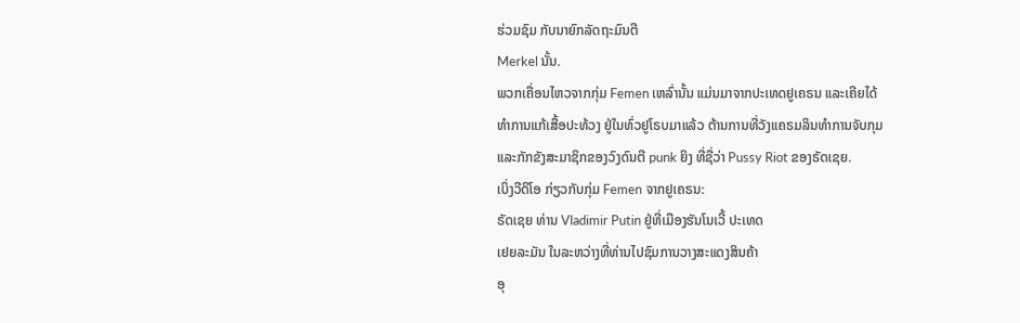ຮ່ວມຊົມ ກັບນາຍົກລັດຖະມົນຕີ
Merkel ນັ້ນ.
ພວກເຄື່ອນໄຫວຈາກກຸ່ມ Femen ເຫລົ່ານັ້ນ ແມ່ນມາຈາກປະເທດຢູເຄຣນ ແລະເຄີຍໄດ້
ທໍາການແກ້ເສື້ອປະທ້ວງ ຢູ່ໃນທົ່ວຢູໂຣບມາແລ້ວ ຕ້ານການທີ່ວັງແຄຣມລິນທໍາການຈັບກຸມ
ແລະກັກຂັງສະມາຊິກຂອງວົງດົນຕີ punk ຍິງ ທີ່ຊື່ວ່າ Pussy Riot ຂອງຣັດເຊຍ.
ເບິ່ງວີດິໂອ ກ່ຽວກັບກຸ່ມ Femen ຈາກຢູເຄຣນ:
ຣັດເຊຍ ທ່ານ Vladimir Putin ຢູ່ທີ່ເມືອງຮັນໂນເວີ້ ປະເທດ
ເຢຍລະມັນ ໃນລະຫວ່າງທີ່ທ່ານໄປຊົມການວາງສະແດງສິນຄ້າ
ອຸ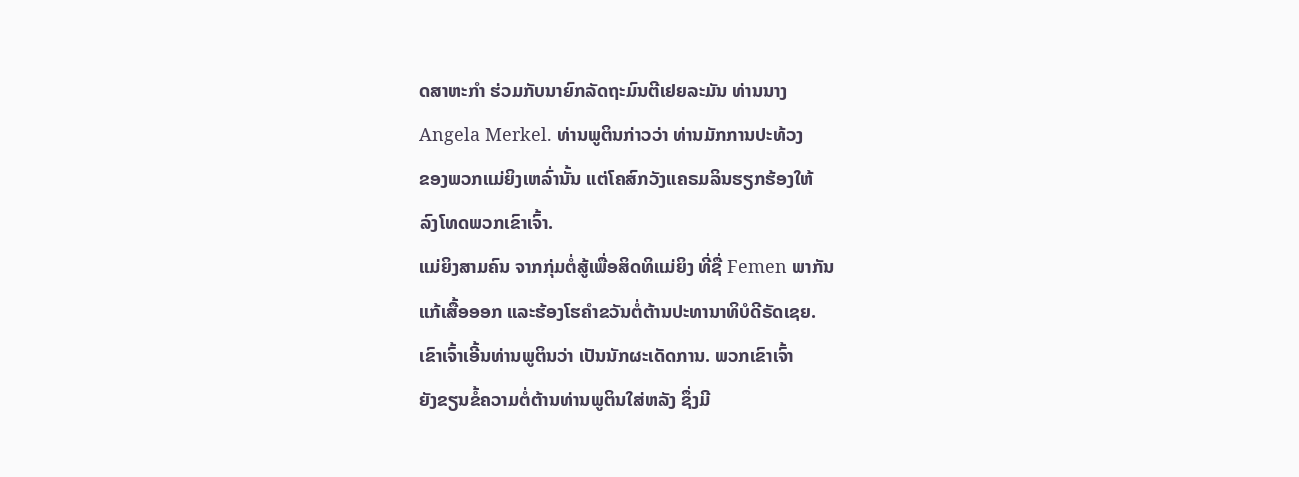ດສາຫະກໍາ ຮ່ວມກັບນາຍົກລັດຖະມົນຕີເຢຍລະມັນ ທ່ານນາງ
Angela Merkel. ທ່ານພູຕິນກ່າວວ່າ ທ່ານມັກການປະທ້ວງ
ຂອງພວກແມ່ຍິງເຫລົ່ານັ້ນ ແຕ່ໂຄສົກວັງແຄຣມລິນຮຽກຮ້ອງໃຫ້
ລົງໂທດພວກເຂົາເຈົ້າ.
ແມ່ຍິງສາມຄົນ ຈາກກຸ່ມຕໍ່ສູ້ເພື່ອສິດທິແມ່ຍິງ ທີ່ຊື່ Femen ພາກັນ
ແກ້ເສື້ອອອກ ແລະຮ້ອງໂຮຄໍາຂວັນຕໍ່ຕ້ານປະທານາທິບໍດີຣັດເຊຍ.
ເຂົາເຈົ້າເອີ້ນທ່ານພູຕິນວ່າ ເປັນນັກຜະເດັດການ. ພວກເຂົາເຈົ້າ
ຍັງຂຽນຂໍ້ຄວາມຕໍ່ຕ້ານທ່ານພູຕິນໃສ່ຫລັງ ຊຶ່ງມີ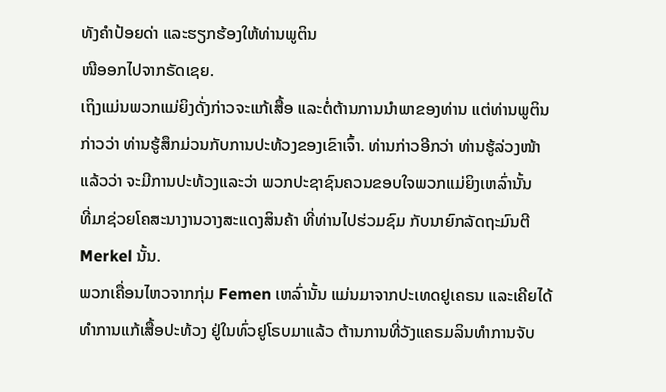ທັງຄໍາປ້ອຍດ່າ ແລະຮຽກຮ້ອງໃຫ້ທ່ານພູຕິນ
ໜີອອກໄປຈາກຣັດເຊຍ.
ເຖິງແມ່ນພວກແມ່ຍິງດັ່ງກ່າວຈະແກ້ເສື້ອ ແລະຕໍ່ຕ້ານການນໍາພາຂອງທ່ານ ແຕ່ທ່ານພູຕິນ
ກ່າວວ່າ ທ່ານຮູ້ສຶກມ່ວນກັບການປະທ້ວງຂອງເຂົາເຈົ້າ. ທ່ານກ່າວອີກວ່າ ທ່ານຮູ້ລ່ວງໜ້າ
ແລ້ວວ່າ ຈະມີການປະທ້ວງແລະວ່າ ພວກປະຊາຊົນຄວນຂອບໃຈພວກແມ່ຍິງເຫລົ່ານັ້ນ
ທີ່ມາຊ່ວຍໂຄສະນາງານວາງສະແດງສິນຄ້າ ທີ່ທ່ານໄປຮ່ວມຊົມ ກັບນາຍົກລັດຖະມົນຕີ
Merkel ນັ້ນ.
ພວກເຄື່ອນໄຫວຈາກກຸ່ມ Femen ເຫລົ່ານັ້ນ ແມ່ນມາຈາກປະເທດຢູເຄຣນ ແລະເຄີຍໄດ້
ທໍາການແກ້ເສື້ອປະທ້ວງ ຢູ່ໃນທົ່ວຢູໂຣບມາແລ້ວ ຕ້ານການທີ່ວັງແຄຣມລິນທໍາການຈັບ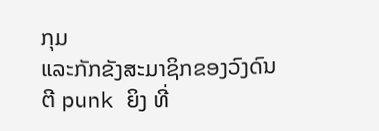ກຸມ
ແລະກັກຂັງສະມາຊິກຂອງວົງດົນຕີ punk ຍິງ ທີ່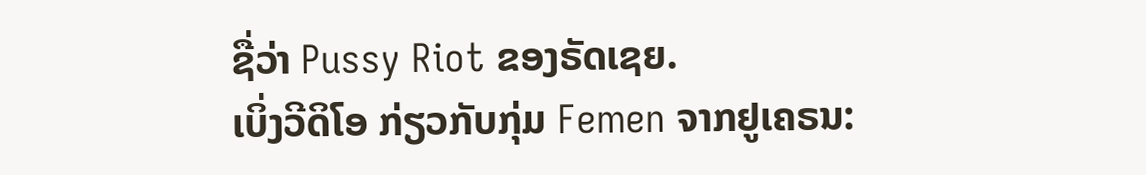ຊື່ວ່າ Pussy Riot ຂອງຣັດເຊຍ.
ເບິ່ງວີດິໂອ ກ່ຽວກັບກຸ່ມ Femen ຈາກຢູເຄຣນ: